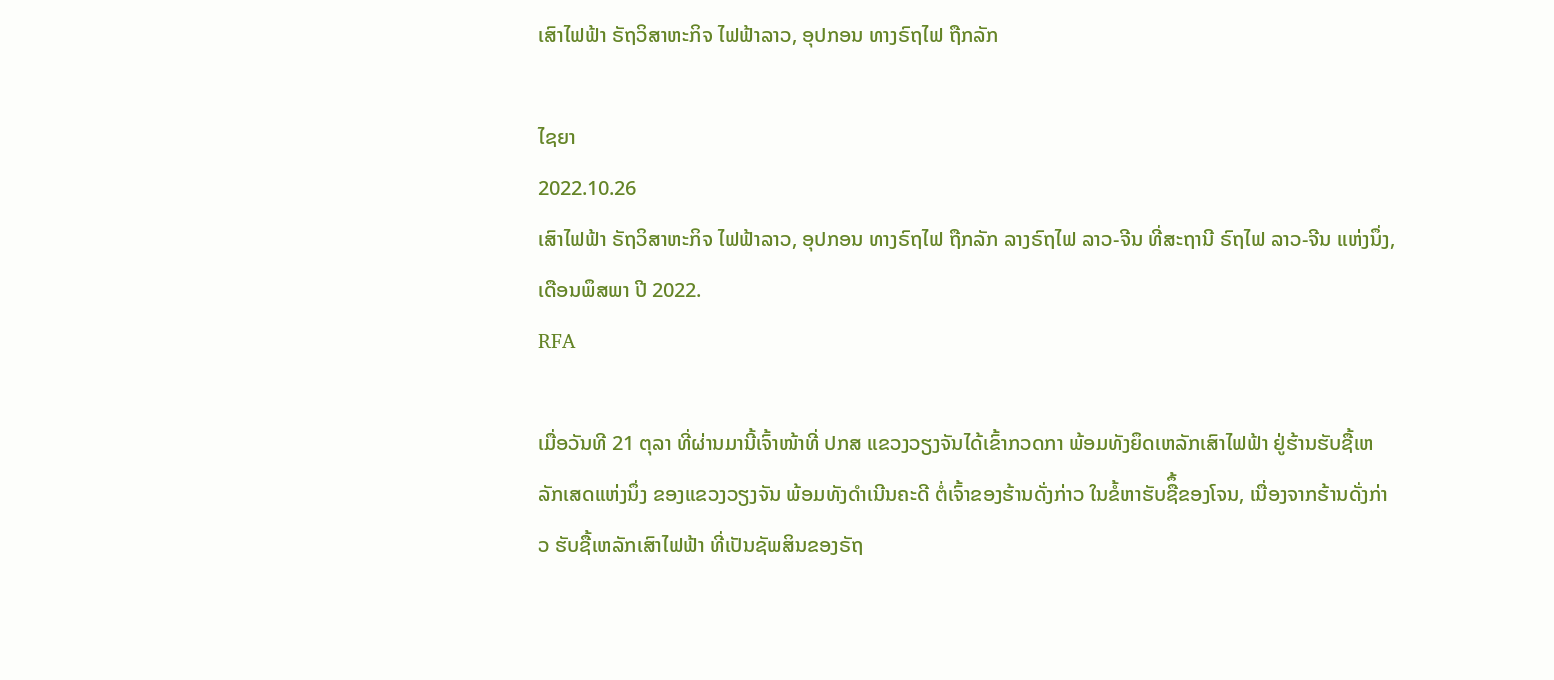ເສົາໄຟຟ້າ ຣັຖວິສາຫະກິຈ ໄຟຟ້າລາວ, ອຸປກອນ ທາງຣົຖໄຟ ຖືກລັກ

ໄຊຍາ
2022.10.26
ເສົາໄຟຟ້າ ຣັຖວິສາຫະກິຈ ໄຟຟ້າລາວ, ອຸປກອນ ທາງຣົຖໄຟ ຖືກລັກ ລາງຣົຖໄຟ ລາວ-ຈີນ ທີ່ສະຖານີ ຣົຖໄຟ ລາວ-ຈີນ ແຫ່ງນຶ່ງ, ເດືອນພຶສພາ ປີ 2022.
RFA

ເມື່ອວັນທີ 21 ຕຸລາ ທີ່ຜ່ານມານີ້ເຈົ້າໜ້າທີ່ ປກສ ແຂວງວຽງຈັນໄດ້ເຂົ້າກວດກາ ພ້ອມທັງຍຶດເຫລັກເສົາໄຟຟ້າ ຢູ່ຮ້ານຮັບຊື້ເຫລັກເສດແຫ່ງນຶ່ງ ຂອງແຂວງວຽງຈັນ ພ້ອມທັງດຳເນີນຄະດີ ຕໍ່ເຈົ້າຂອງຮ້ານດັ່ງກ່າວ ໃນຂໍ້ຫາຮັບຊືຶ້ຂອງໂຈນ, ເນື່ອງຈາກຮ້ານດັ່ງກ່າວ ຮັບຊື້ເຫລັກເສົາໄຟຟ້າ ທີ່ເປັນຊັພສິນຂອງຣັຖ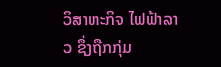ວິສາຫະກິຈ ໄຟຟ້າລາວ ຊຶ່ງຖືກກຸ່ມ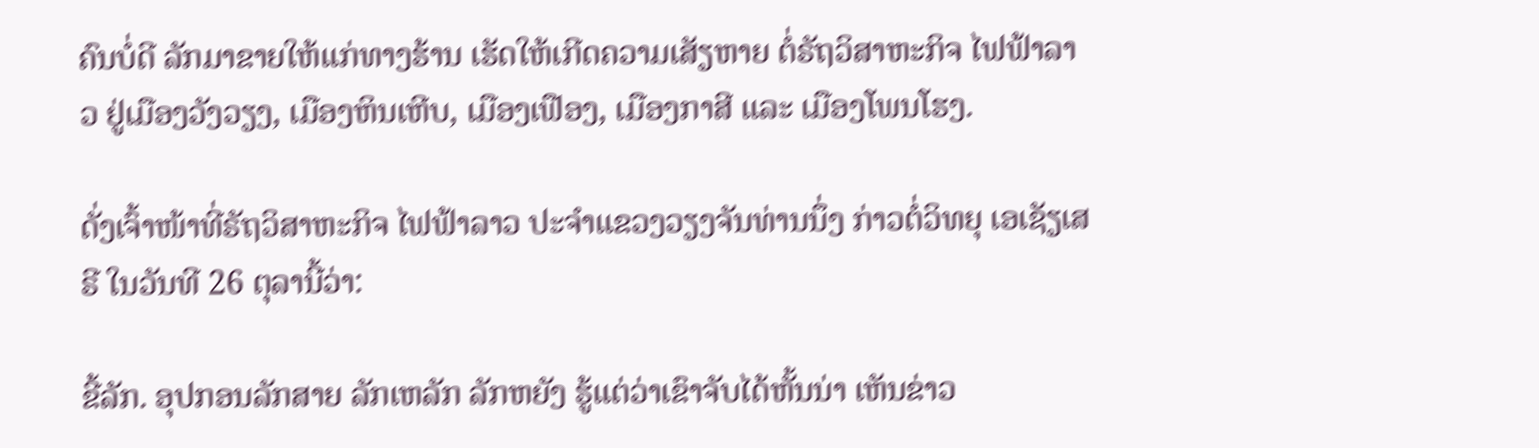ຄົນບໍ່ດີ ລັກມາຂາຍໃຫ້ແກ່ທາງຮ້ານ ເຮັດໃຫ້ເກີດຄວາມເສັຽຫາຍ ຕໍ່ຣັຖວິສາຫະກິຈ ໄຟຟ້າລາວ ຢູ່ເມືອງວັງວຽງ, ເມືອງຫິນເຫີບ, ເມືອງເຟືອງ, ເມືອງກາສີ ແລະ ເມືອງໂພນໂຮງ.

ດັ່ງເຈົ້າໜ້າທີ່ຣັຖວິສາຫະກິຈ ໄຟຟ້າລາວ ປະຈຳແຂວງວຽງຈັນທ່ານນຶ່ງ ກ່າວຕໍ່ວິທຍຸ ເອເຊັຽເສຣີ ໃນວັນທີ 26 ຕຸລານີ້ວ່າ:

ຂີ້ລັກ. ອຸປກອນລັກສາຍ ລັກເຫລັກ ລັກຫຍັງ ຮູ້ແຕ່ວ່າເຂົາຈັບໄດ້ຫັ້ນນ່າ ເຫັນຂ່າວ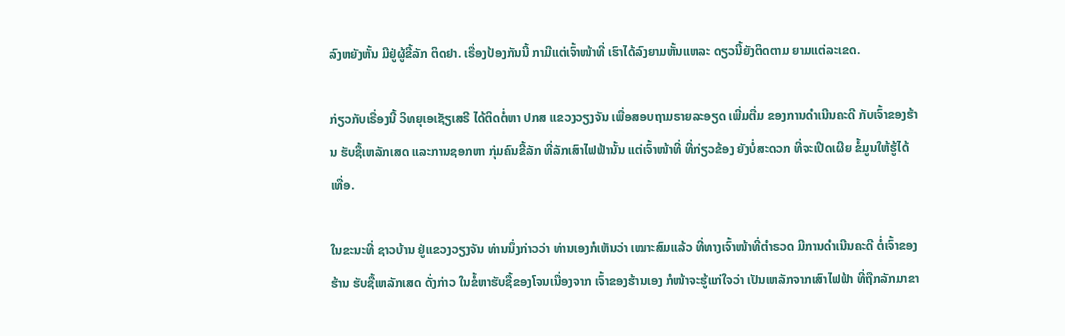ລົງຫຍັງຫັ້ນ ມີຢູ່ຜູ້ຂີ້ລັກ ຕິດຢາ. ເຣື່ອງປ້ອງກັນນີ້ ກາມີແຕ່ເຈົ້າໜ້າທີ່ ເຮົາໄດ້ລົງຍາມຫັ້ນແຫລະ ດຽວນີ້ຍັງຕິດຕາມ ຍາມແຕ່ລະເຂດ.

ກ່ຽວກັບເຣື່ອງນີ້ ວິທຍຸເອເຊັຽເສຣີ ໄດ້ຕິດຕໍ່ຫາ ປກສ ແຂວງວຽງຈັນ ເພື່ອສອບຖາມຣາຍລະອຽດ ເພີ່ມຕື່ມ ຂອງການດຳເນີນຄະດີ ກັບເຈົ້າຂອງຮ້ານ ຮັບຊື້ເຫລັກເສດ ແລະການຊອກຫາ ກຸ່ມຄົນຂີ້ລັກ ທີ່ລັກເສົາໄຟຟ້ານັ້ນ ແຕ່ເຈົ້າໜ້າທີ່ ທີ່ກ່ຽວຂ້ອງ ຍັງບໍ່ສະດວກ ທີ່ຈະເປີດເຜີຍ ຂໍ້ມູນໃຫ້ຮູ້ໄດ້ເທື່ອ.

ໃນຂະນະທີ່ ຊາວບ້ານ ຢູ່ແຂວງວຽງຈັນ ທ່ານນຶ່ງກ່າວວ່າ ທ່ານເອງກໍເຫັນວ່າ ເໝາະສົມແລ້ວ ທີ່ທາງເຈົ້າໜ້າທີ່ຕຳຣວດ ມີການດຳເນີນຄະດີ ຕໍ່ເຈົ້າຂອງຮ້ານ ຮັບຊື້ເຫລັກເສດ ດັ່ງກ່າວ ໃນຂໍ້ຫາຮັບຊື້ຂອງໂຈນເນື່ອງຈາກ ເຈົ້າຂອງຮ້ານເອງ ກໍໜ້າຈະຮູ້ແກ່ໃຈວ່າ ເປັນເຫລັກຈາກເສົາໄຟຟ້າ ທີ່ຖືກລັກມາຂາ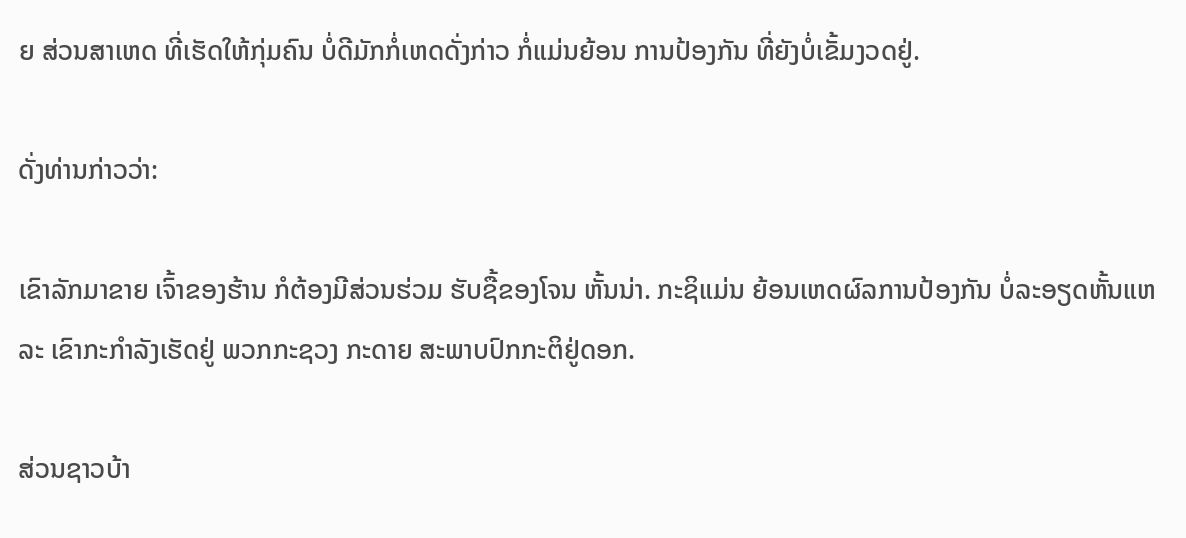ຍ ສ່ວນສາເຫດ ທີ່ເຮັດໃຫ້ກຸ່ມຄົນ ບໍ່ດີມັກກໍ່ເຫດດັ່ງກ່າວ ກໍ່ແມ່ນຍ້ອນ ການປ້ອງກັນ ທີ່ຍັງບໍ່ເຂັ້ມງວດຢູ່.

ດັ່ງທ່ານກ່າວວ່າ:

ເຂົາລັກມາຂາຍ ເຈົ້າຂອງຮ້ານ ກໍຕ້ອງມີສ່ວນຮ່ວມ ຮັບຊື້ຂອງໂຈນ ຫັ້ນນ່າ. ກະຊິແມ່ນ ຍ້ອນເຫດຜົລການປ້ອງກັນ ບໍ່ລະອຽດຫັ້ນແຫລະ ເຂົາກະກຳລັງເຮັດຢູ່ ພວກກະຊວງ ກະດາຍ ສະພາບປົກກະຕິຢູ່ດອກ.

ສ່ວນຊາວບ້າ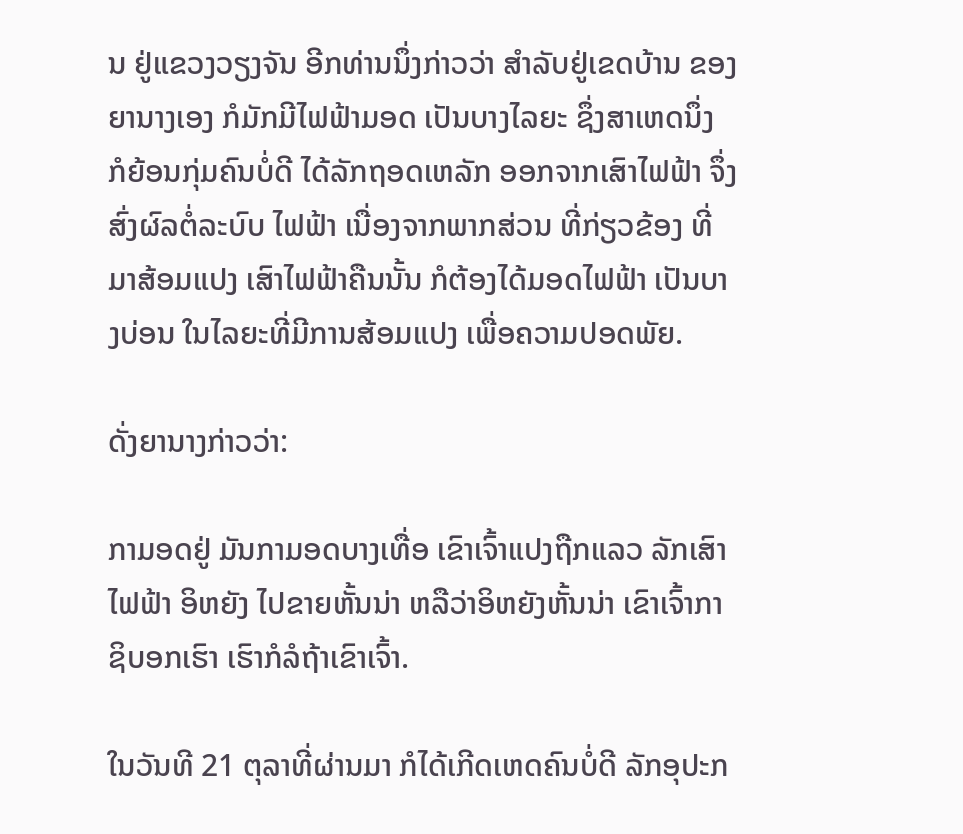ນ ຢູ່ແຂວງວຽງຈັນ ອີກທ່ານນຶ່ງກ່າວວ່າ ສຳລັບຢູ່ເຂດບ້ານ ຂອງຍານາງເອງ ກໍມັກມີໄຟຟ້າມອດ ເປັນບາງໄລຍະ ຊຶ່ງສາເຫດນຶ່ງ ກໍຍ້ອນກຸ່ມຄົນບໍ່ດີ ໄດ້ລັກຖອດເຫລັກ ອອກຈາກເສົາໄຟຟ້າ ຈຶ່ງສົ່ງຜົລຕໍ່ລະບົບ ໄຟຟ້າ ເນື່ອງຈາກພາກສ່ວນ ທີ່ກ່ຽວຂ້ອງ ທີ່ມາສ້ອມແປງ ເສົາໄຟຟ້າຄືນນັ້ນ ກໍຕ້ອງໄດ້ມອດໄຟຟ້າ ເປັນບາງບ່ອນ ໃນໄລຍະທີ່ມີການສ້ອມແປງ ເພື່ອຄວາມປອດພັຍ.

ດັ່ງຍານາງກ່າວວ່າ:

ກາມອດຢູ່ ມັນກາມອດບາງເທື່ອ ເຂົາເຈົ້າແປງຖືກແລວ ລັກເສົາໄຟຟ້າ ອິຫຍັງ ໄປຂາຍຫັ້ນນ່າ ຫລືວ່າອິຫຍັງຫັ້ນນ່າ ເຂົາເຈົ້າກາຊິບອກເຮົາ ເຮົາກໍລໍຖ້າເຂົາເຈົ້າ.

ໃນວັນທີ 21 ຕຸລາທີ່ຜ່ານມາ ກໍໄດ້ເກີດເຫດຄົນບໍ່ດີ ລັກອຸປະກ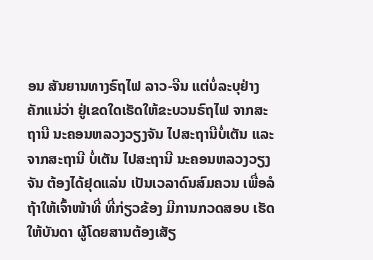ອນ ສັນຍານທາງຣົຖໄຟ ລາວ-ຈີນ ແຕ່ບໍ່ລະບຸຢ່າງຄັກແນ່ວ່າ ຢູ່ເຂດໃດເຮັດໃຫ້ຂະບວນຣົຖໄຟ ຈາກສະຖານີ ນະຄອນຫລວງວຽງຈັນ ໄປສະຖານີບໍ່ເຕັນ ແລະ ຈາກສະຖານີ ບໍ່ເຕັນ ໄປສະຖານີ ນະຄອນຫລວງວຽງຈັນ ຕ້ອງໄດ້ຢຸດແລ່ນ ເປັນເວລາດົນສົມຄວນ ເພື່ອລໍຖ້າໃຫ້ເຈົ້າໜ້າທີ່ ທີ່ກ່ຽວຂ້ອງ ມີການກວດສອບ ເຮັດໃຫ້ບັນດາ ຜູ້ໂດຍສານຕ້ອງເສັຽ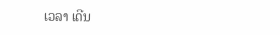ເວລາ ເດີນ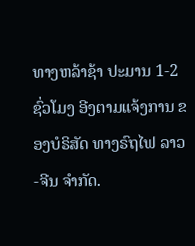ທາງຫລ້າຊ້າ ປະມານ 1-2 ຊົ່ວໂມງ ອີງຕາມແຈ້ງການ ຂອງບໍຣິສັດ ທາງຣົຖໄຟ ລາວ-ຈີນ ຈຳກັດ.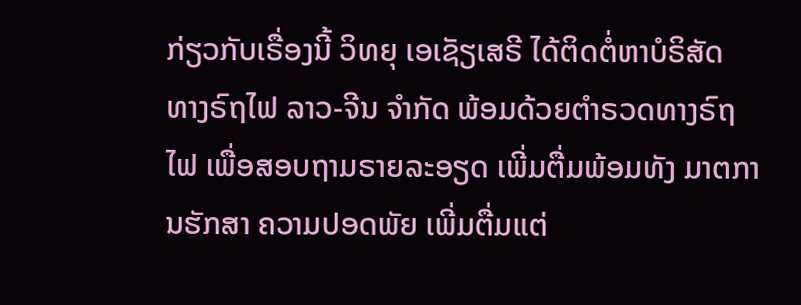ກ່ຽວກັບເຣື່ອງນີ້ ວິທຍຸ ເອເຊັຽເສຣີ ໄດ້ຕິດຕໍ່ຫາບໍຣິສັດ ທາງຣົຖໄຟ ລາວ-ຈີນ ຈຳກັດ ພ້ອມດ້ວຍຕຳຣວດທາງຣົຖໄຟ ເພື່ອສອບຖາມຣາຍລະອຽດ ເພີ່ມຕື່ມພ້ອມທັງ ມາຕການຮັກສາ ຄວາມປອດພັຍ ເພີ່ມຕື່ມແຕ່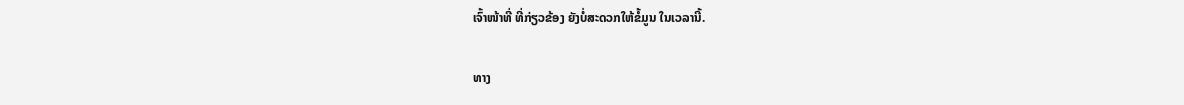ເຈົ້າໜ້າທີ່ ທີ່ກ່ຽວຂ້ອງ ຍັງບໍ່ສະດວກໃຫ້ຂໍ້ມູນ ໃນເວລານີ້.

ທາງ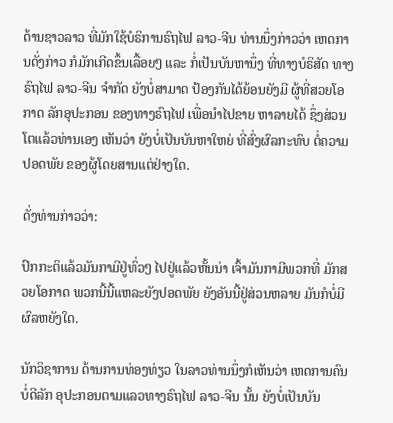ດ້ານຊາວລາວ ທີ່ມັກໃຊ້ບໍຣິການຣົຖໄຟ ລາວ-ຈີນ ທ່ານນຶ່ງກ່າວວ່າ ເຫດການດັ່ງກ່າວ ກໍມັກເກີດຂຶ້ນເລື້ອຍໆ ແລະ ກໍ່ເປັນບັນຫານຶ່ງ ທີ່ທາງບໍຣິສັດ ທາງຣົຖໄຟ ລາວ-ຈີນ ຈຳກັດ ຍັງບໍ່ສາມາດ ປ້ອງກັນໄດ້ຍ້ອນຍັງມີ ຜູ້ທີ່ສວຍໂອກາດ ລັກອຸປະກອນ ຂອງທາງຣົຖໄຟ ເພື່ອນຳໄປຂາຍ ຫາລາຍໄດ້ ຊຶ່ງສ່ວນໂຕແລ້ວທ່ານເອງ ເຫັນວ່າ ຍັງບໍ່ເປັນບັນຫາໃຫຍ່ ທີ່ສົ່ງຜົລກະທົບ ຕໍ່ຄວາມປອດພັຍ ຂອງຜູ້ໂດຍສານແຕ່ຢ່າງໃດ.

ດັ່ງທ່ານກ່າວວ່າ:

ປົກກະຕິແລ້ວມັນກາມີຢູ່ທົ່ວໆ ໄປຢູ່ແລ້ວຫັ້ນນ່າ ເຈົ້າມັນກາມີພວກທີ່ ມັກສວຍໂອກາດ ພວກນີ້ນີ້ແຫລະຍັງປອດພັຍ ຍັງອັນນີ້ຢູ່ສ່ວນຫລາຍ ມັນກໍບໍ່ມີຜົລຫຍັງໃດ.

ນັກວິຊາການ ດ້ານການທ່ອງທ່ຽວ ໃນລາວທ່ານນຶ່ງກໍເຫັນວ່າ ເຫດການຄົນບໍ່ດີລັກ ອຸປະກອນຕາມແລວທາງຣົຖໄຟ ລາວ-ຈີນ ນັ້ນ ຍັງບໍ່ເປັນບັນ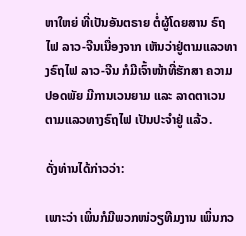ຫາໃຫຍ່ ທີ່ເປັນອັນຕຣາຍ ຕໍ່ຜູ້ໂດຍສານ ຣົຖໄຟ ລາວ-ຈີນເນື່ອງຈາກ ເຫັນວ່າຢູ່ຕາມແລວທາງຣົຖໄຟ ລາວ-ຈີນ ກໍມີເຈົ້າໜ້າທີ່ຮັກສາ ຄວາມປອດພັຍ ມີການເວນຍາມ ແລະ ລາດຕາເວນ ຕາມແລວທາງຣົຖໄຟ ເປັນປະຈຳຢູ່ ແລ້ວ.

ດັ່ງທ່ານໄດ້ກ່າວວ່າ:

ເພາະວ່າ ເພິ່ນກໍມີພວກໜ່ວຽທີມງານ ເພິ່ນກວ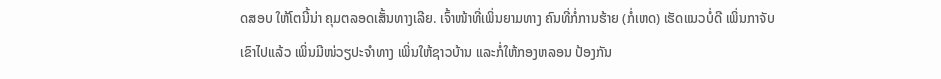ດສອບ ໃຫ້ໂຕນີ້ນ່າ ຄຸມຕລອດເສັ້ນທາງເລີຍ. ເຈົ້າໜ້າທີ່ເພິ່ນຍາມທາງ ຄົນທີ່ກໍ່ການຮ້າຍ (ກໍ່ເຫດ) ເຮັດແນວບໍ່ດີ ເພິ່ນກາຈັບ ເຂົາໄປແລ້ວ ເພິ່ນມີໜ່ວຽປະຈຳທາງ ເພິ່ນໃຫ້ຊາວບ້ານ ແລະກໍ່ໃຫ້ກອງຫລອນ ປ້ອງກັນ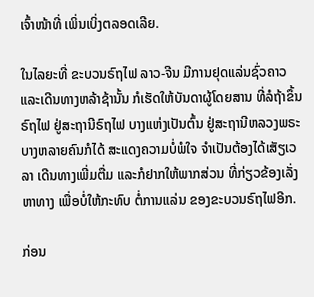ເຈົ້າໜ້າທີ່ ເພິ່ນເບິ່ງຕລອດເລີຍ.

ໃນໄລຍະທີ່ ຂະບວນຣົຖໄຟ ລາວ-ຈີນ ມີການຢຸດແລ່ນຊົ່ວຄາວ ແລະເດີນທາງຫລ້າຊ້ານັ້ນ ກໍເຮັດໃຫ້ບັນດາຜູ້ໂດຍສານ ທີ່ລໍຖ້າຂຶ້ນຣົຖໄຟ ຢູ່ສະຖານີຣົຖໄຟ ບາງແຫ່ງເປັນຕົ້ນ ຢູ່ສະຖານີຫລວງພຣະບາງຫລາຍຄົນກໍໄດ້ ສະແດງຄວາມບໍ່ພໍໃຈ ຈຳເປັນຕ້ອງໄດ້ເສັຽເວລາ ເດີນທາງເພີ່ມຕື່ມ ແລະກໍຢາກໃຫ້ພາກສ່ວນ ທີ່ກ່ຽວຂ້ອງເລັ່ງຫາທາງ ເພື່ອບໍ່ໃຫ້ກະທົບ ຕໍ່ການແລ່ນ ຂອງຂະບວນຣົຖໄຟອີກ.

ກ່ອນ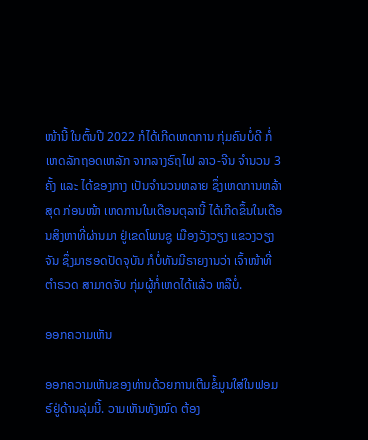ໜ້ານີ້ ໃນຕົ້ນປີ 2022 ກໍໄດ້ເກີດເຫດການ ກຸ່ມຄົນບໍ່ດີ ກໍ່ເຫດລັກຖອດເຫລັກ ຈາກລາງຣົຖໄຟ ລາວ-ຈີນ ຈຳນວນ 3 ຄັ້ງ ແລະ ໄດ້ຂອງກາງ ເປັນຈຳນວນຫລາຍ ຊຶ່ງເຫດການຫລ້າສຸດ ກ່ອນໜ້າ ເຫດການໃນເດືອນຕຸລານີ້ ໄດ້ເກີດຂຶ້ນໃນເດືອນສິງຫາທີ່ຜ່ານມາ ຢູ່ເຂດໂພນຊູ ເມືອງວັງວຽງ ແຂວງວຽງຈັນ ຊຶ່ງມາຮອດປັດຈຸບັນ ກໍບໍ່ທັນມີຣາຍງານວ່າ ເຈົ້າໜ້າທີ່ຕຳຣວດ ສາມາດຈັບ ກຸ່ມຜູ້ກໍ່ເຫດໄດ້ແລ້ວ ຫລືບໍ່.

ອອກຄວາມເຫັນ

ອອກຄວາມເຫັນຂອງທ່ານດ້ວຍການເຕີມຂໍ້ມູນໃສ່ໃນຟອມຣ໌ຢູ່ດ້ານລຸ່ມນີ້. ວາມເຫັນທັງໝົດ ຕ້ອງ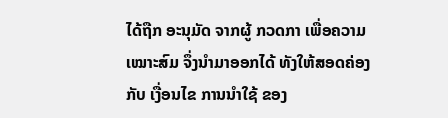ໄດ້ຖືກ ອະນຸມັດ ຈາກຜູ້ ກວດກາ ເພື່ອຄວາມເໝາະສົມ ຈຶ່ງນໍາມາອອກໄດ້ ທັງໃຫ້ສອດຄ່ອງ ກັບ ເງື່ອນໄຂ ການນຳໃຊ້ ຂອງ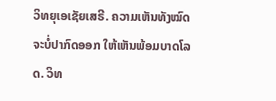ວິທຍຸເອເຊັຍເສຣີ. ຄວາມເຫັນທັງໝົດ ຈະບໍ່ປາກົດອອກ ໃຫ້ເຫັນພ້ອມບາດໂລດ. ວິທ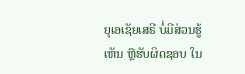ຍຸເອເຊັຍເສຣີ ບໍ່ມີສ່ວນຮູ້ເຫັນ ຫຼືຮັບຜິດຊອບ ໃນ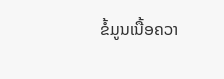ຂໍ້ມູນເນື້ອຄວາ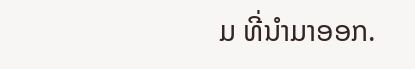ມ ທີ່ນໍາມາອອກ.